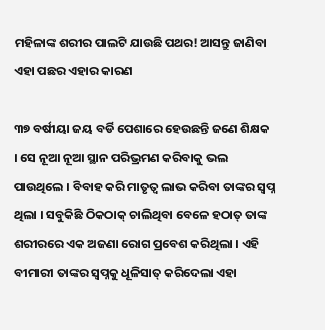ମହିଳାଙ୍କ ଶରୀର ପାଲଟି ଯାଉଛି ପଥର! ଆସନ୍ତୁ ଜାଣିବା ଏହା ପଛର ଏହାର କାରଣ

୩୭ ବର୍ଷୀୟା ଜୟ ବର୍ଡି ପେଶାରେ ହେଉଛନ୍ତି ଜଣେ ଶିକ୍ଷକ । ସେ ନୂଆ ନୂଆ ସ୍ଥାନ ପରିଭ୍ରମଣ କରିବାକୁ ଭଲ ପାଉଥିଲେ । ବିବାହ କରି ମାତୃତ୍ୱ ଲାଭ କରିବା ତାଙ୍କର ସ୍ୱପ୍ନ ଥିଲା । ସବୁକିଛି ଠିକଠାକ୍ ଚାଲିଥିବା ବେଳେ ହଠାତ୍ ତାଙ୍କ ଶରୀରରେ ଏକ ଅଜଣା ରୋଗ ପ୍ରବେଶ କରିଥିଲା । ଏହି ବୀମାରୀ ତାଙ୍କର ସ୍ୱପ୍ନକୁ ଧୂଳିସାତ୍ କରିଦେଲା ଏହା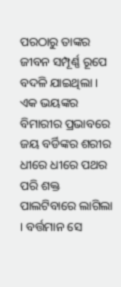ପରଠାରୁ ତାଙ୍କର ଜୀବନ ସମ୍ପୂର୍ଣ୍ଣ ରୂପେ ବଦଳି ଯାଇଥିଲା । ଏକ ଭୟଙ୍କର ବିମାରୀର ପ୍ରଭାବରେ ଜୟ ବର୍ଡିଙ୍କର ଶରୀର ଧୀରେ ଧୀରେ ପଥର ପରି ଶକ୍ତ ପାଲଟିବାରେ ଲାଗିଲା । ବର୍ତ୍ତମାନ ସେ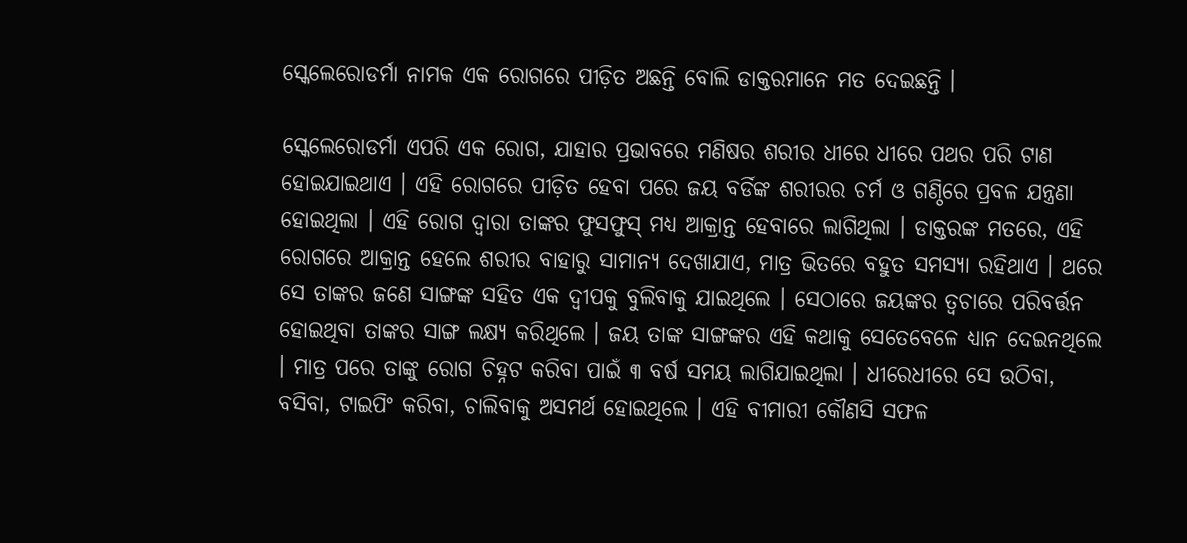ସ୍କେଲେରୋଡର୍ମା ନାମକ ଏକ ରୋଗରେ ପୀଡ଼ିତ ଅଛନ୍ତି ବୋଲି ଡାକ୍ତରମାନେ ମତ ଦେଇଛନ୍ତି ।

ସ୍କେଲେରୋଡର୍ମା ଏପରି ଏକ ରୋଗ, ଯାହାର ପ୍ରଭାବରେ ମଣିଷର ଶରୀର ଧୀରେ ଧୀରେ ପଥର ପରି ଟାଣ ହୋଇଯାଇଥାଏ । ଏହି ରୋଗରେ ପୀଡ଼ିତ ହେବା ପରେ ଜୟ ବର୍ଡିଙ୍କ ଶରୀରର ଚର୍ମ ଓ ଗଣ୍ଠିରେ ପ୍ରବଳ ଯନ୍ତ୍ରଣା ହୋଇଥିଲା । ଏହି ରୋଗ ଦ୍ୱାରା ତାଙ୍କର ଫୁସଫୁସ୍ ମଧ୍ୟ ଆକ୍ରାନ୍ତ ହେବାରେ ଲାଗିଥିଲା । ଡାକ୍ତରଙ୍କ ମତରେ, ଏହି ରୋଗରେ ଆକ୍ରାନ୍ତ ହେଲେ ଶରୀର ବାହାରୁ ସାମାନ୍ୟ ଦେଖାଯାଏ, ମାତ୍ର ଭିତରେ ବହୁତ ସମସ୍ୟା ରହିଥାଏ । ଥରେ ସେ ତାଙ୍କର ଜଣେ ସାଙ୍ଗଙ୍କ ସହିତ ଏକ ଦ୍ୱୀପକୁ ବୁଲିବାକୁ ଯାଇଥିଲେ । ସେଠାରେ ଜୟଙ୍କର ତ୍ୱଚାରେ ପରିବର୍ତ୍ତନ ହୋଇଥିବା ତାଙ୍କର ସାଙ୍ଗ ଲକ୍ଷ୍ୟ କରିଥିଲେ । ଜୟ ତାଙ୍କ ସାଙ୍ଗଙ୍କର ଏହି କଥାକୁ ସେତେବେଳେ ଧ୍ୟାନ ଦେଇନଥିଲେ । ମାତ୍ର ପରେ ତାଙ୍କୁ ରୋଗ ଚିହ୍ନଟ କରିବା ପାଇଁ ୩ ବର୍ଷ ସମୟ ଲାଗିଯାଇଥିଲା । ଧୀରେଧୀରେ ସେ ଉଠିବା, ବସିବା, ଟାଇପିଂ କରିବା, ଚାଲିବାକୁ ଅସମର୍ଥ ହୋଇଥିଲେ । ଏହି ବୀମାରୀ କୌଣସି ସଫଳ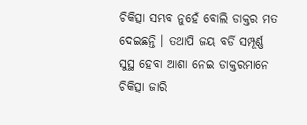ଚିକିତ୍ସା ସମ୍ଭବ ନୁହେଁ ବୋଲି ଡାକ୍ତର ମତ ଦେଇଛନ୍ତି । ତଥାପି ଜୟ ବର୍ଡି ସମ୍ପୂର୍ଣ୍ଣ ସୁସ୍ଥ ହେବା ଆଶା ନେଇ ଡାକ୍ତରମାନେ ଚିକିତ୍ସା ଜାରି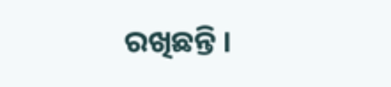ରଖିଛନ୍ତି ।